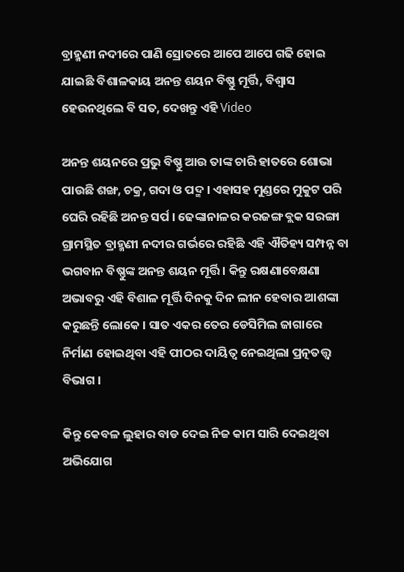ବ୍ରାହ୍ମଣୀ ନଦୀରେ ପାଣି ସ୍ରୋତରେ ଆପେ ଆପେ ଗଢି ହୋଇ ଯାଇଛି ବିଶାଳକାୟ ଅନନ୍ତ ଶୟନ ବିଷ୍ଣୁ ମୂର୍ତ୍ତି, ବିଶ୍ଵାସ ହେଉନଥିଲେ ବି ସତ, ଦେଖନ୍ତୁ ଏହି Video

ଅନନ୍ତ ଶୟନରେ ପ୍ରଭୁ ବିଷ୍ଣୁ ଆଉ ତାଙ୍କ ଚାରି ହାତରେ ଶୋଭା ପାଉଛି ଶଙ୍ଖ, ଚକ୍ର, ଗଦା ଓ ପଦ୍ମ । ଏହାସହ ମୁଣ୍ଡରେ ମୁକୁଟ ପରି ଘେରି ରହିଛି ଅନନ୍ତ ସର୍ପ । ଢେଙ୍କାନାଳର କରଜଙ୍ଗ ବ୍ଲକ ସରଙ୍ଗା ଗ୍ରାମସ୍ଥିତ ବ୍ରାହ୍ମଣୀ ନଦୀର ଗର୍ଭରେ ରହିଛି ଏହି ଐତିହ୍ୟ ସମ୍ପନ୍ନ ବା ଭଗବାନ ବିଷ୍ଣୁଙ୍କ ଅନନ୍ତ ଶୟନ ମୂର୍ତ୍ତି । କିନ୍ତୁ ରକ୍ଷଣାବେକ୍ଷଣା ଅଭାବରୁ ଏହି ବିଶାଳ ମୂର୍ତ୍ତି ଦିନକୁ ଦିନ ଲୀନ ହେବାର ଆଶଙ୍କା କରୁଛନ୍ତି ଲୋକେ । ସାତ ଏକର ତେର ଡେସିମିଲ ଜାଗାରେ ନିର୍ମାଣ ହୋଇଥିବା ଏହି ପୀଠର ଦାୟିତ୍ଵ ନେଇଥିଲା ପ୍ରତ୍ନତତ୍ତ୍ଵ ବିଭାଗ ।

କିନ୍ତୁ କେବଳ ଲୁହାର ବାଡ ଦେଇ ନିଜ କାମ ସାରି ଦେଇଥିବା ଅଭିଯୋଗ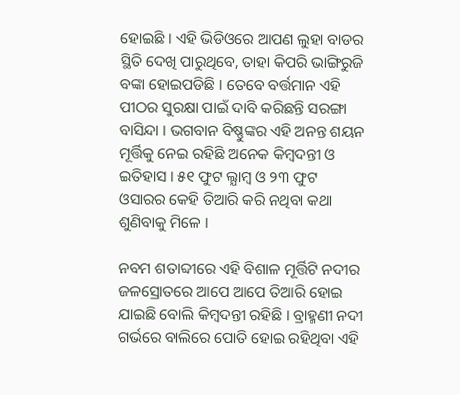ହୋଇଛି । ଏହି ଭିଡିଓରେ ଆପଣ ଲୁହା ବାଡର ସ୍ଥିତି ଦେଖି ପାରୁଥିବେ, ତାହା କିପରି ଭାଙ୍ଗିରୁଜି ବଙ୍କା ହୋଇପଡିଛି । ତେବେ ବର୍ତ୍ତମାନ ଏହି ପୀଠର ସୁରକ୍ଷା ପାଇଁ ଦାବି କରିଛନ୍ତି ସରଙ୍ଗା ବାସିନ୍ଦା । ଭଗବାନ ବିଷ୍ଣୁଙ୍କର ଏହି ଅନନ୍ତ ଶୟନ ମୂର୍ତ୍ତିକୁ ନେଇ ରହିଛି ଅନେକ କିମ୍ବଦନ୍ତୀ ଓ ଇତିହାସ । ୫୧ ଫୁଟ ଲ୍ଯାମ୍ବ ଓ ୨୩ ଫୁଟ ଓସାରର କେହି ତିଆରି କରି ନଥିବା କଥା ଶୁଣିବାକୁ ମିଳେ ।

ନବମ ଶତାବ୍ଦୀରେ ଏହି ବିଶାଳ ମୂର୍ତ୍ତିଟି ନଦୀର ଜଳସ୍ରୋତରେ ଆପେ ଆପେ ତିଆରି ହୋଇ ଯାଇଛି ବୋଲି କିମ୍ବଦନ୍ତୀ ରହିଛି । ବ୍ରାହ୍ମଣୀ ନଦୀ ଗର୍ଭରେ ବାଲିରେ ପୋତି ହୋଇ ରହିଥିବା ଏହି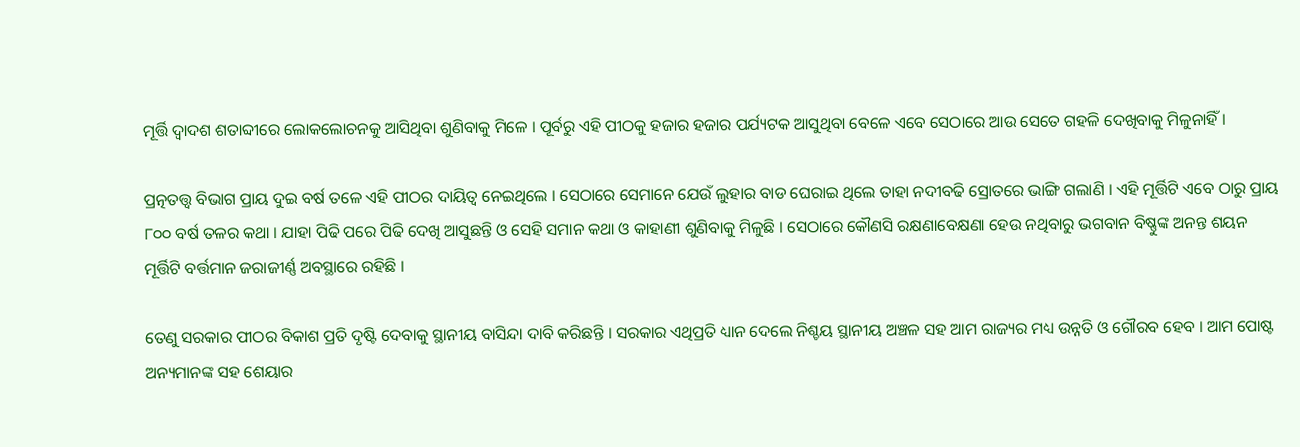ମୂର୍ତ୍ତି ଦ୍ଵାଦଶ ଶତାବ୍ଦୀରେ ଲୋକଲୋଚନକୁ ଆସିଥିବା ଶୁଣିବାକୁ ମିଳେ । ପୂର୍ବରୁ ଏହି ପୀଠକୁ ହଜାର ହଜାର ପର୍ଯ୍ୟଟକ ଆସୁଥିବା ବେଳେ ଏବେ ସେଠାରେ ଆଉ ସେତେ ଗହଳି ଦେଖିବାକୁ ମିଳୁନାହିଁ ।

ପ୍ରତ୍ନତତ୍ତ୍ଵ ବିଭାଗ ପ୍ରାୟ ଦୁଇ ବର୍ଷ ତଳେ ଏହି ପୀଠର ଦାୟିତ୍ଵ ନେଇଥିଲେ । ସେଠାରେ ସେମାନେ ଯେଉଁ ଲୁହାର ବାଡ ଘେରାଇ ଥିଲେ ତାହା ନଦୀବଢି ସ୍ରୋତରେ ଭାଙ୍ଗି ଗଲାଣି । ଏହି ମୂର୍ତ୍ତିଟି ଏବେ ଠାରୁ ପ୍ରାୟ ୮୦୦ ବର୍ଷ ତଳର କଥା । ଯାହା ପିଢି ପରେ ପିଢି ଦେଖି ଆସୁଛନ୍ତି ଓ ସେହି ସମାନ କଥା ଓ କାହାଣୀ ଶୁଣିବାକୁ ମିଳୁଛି । ସେଠାରେ କୌଣସି ରକ୍ଷଣାବେକ୍ଷଣା ହେଉ ନଥିବାରୁ ଭଗବାନ ବିଷ୍ଣୁଙ୍କ ଅନନ୍ତ ଶୟନ ମୂର୍ତ୍ତିଟି ବର୍ତ୍ତମାନ ଜରାଜୀର୍ଣ୍ଣ ଅବସ୍ଥାରେ ରହିଛି ।

ତେଣୁ ସରକାର ପୀଠର ବିକାଶ ପ୍ରତି ଦୃଷ୍ଟି ଦେବାକୁ ସ୍ଥାନୀୟ ବାସିନ୍ଦା ଦାବି କରିଛନ୍ତି । ସରକାର ଏଥିପ୍ରତି ଧ୍ୟାନ ଦେଲେ ନିଶ୍ଚୟ ସ୍ଥାନୀୟ ଅଞ୍ଚଳ ସହ ଆମ ରାଜ୍ୟର ମଧ୍ୟ ଉନ୍ନତି ଓ ଗୌରବ ହେବ । ଆମ ପୋଷ୍ଟ ଅନ୍ୟମାନଙ୍କ ସହ ଶେୟାର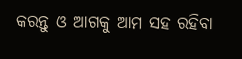କରନ୍ତୁ ଓ ଆଗକୁ ଆମ ସହ ରହିବା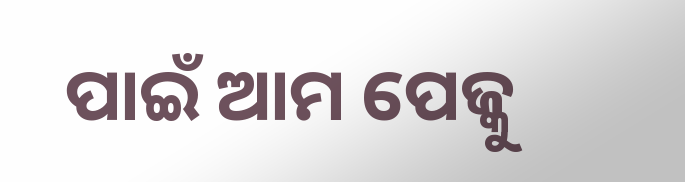ପାଇଁ ଆମ ପେଜ୍କୁ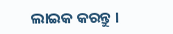ଲାଇକ କରନ୍ତୁ ।